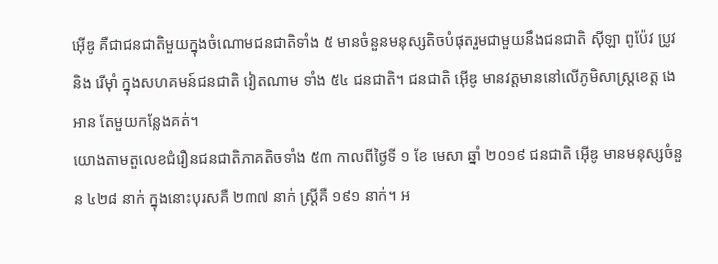អ៊ើឌូ គឺជាជនជាតិមួយក្នុងចំណោមជនជាតិទាំង ៥ មានចំនួនមនុស្សតិចបំផុតរួមជាមួយនឹងជនជាតិ ស៊ីឡា ពូប៉ែវ ប្រូវ និង រើម៉ាំ ក្នុងសហគមន៍ជនជាតិ វៀតណាម ទាំង ៥៤ ជនជាតិ។ ជនជាតិ អ៊ើឌូ មានវត្តមាននៅលើភូមិសាស្រ្តខេត្ត ងេអាន តែមួយកន្លែងគត់។
យោងតាមតួលេខជំរឿនជនជាតិភាគតិចទាំង ៥៣ កាលពីថ្ងៃទី ១ ខែ មេសា ឆ្នាំ ២០១៩ ជនជាតិ អ៊ើឌូ មានមនុស្សចំនួន ៤២៨ នាក់ ក្នុងនោះបុរសគឺ ២៣៧ នាក់ ស្ត្រីគឺ ១៩១ នាក់។ អ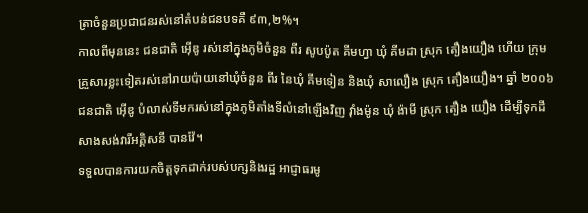ត្រាចំនួនប្រជាជនរស់នៅតំបន់ជនបទគឺ ៩៣,២%។
កាលពីមុននេះ ជនជាតិ អ៊ើឌូ រស់នៅក្នុងភូមិចំនួន ពីរ សូបប៉ូត គីមហ្វា ឃុំ គីមដា ស្រុក តឿងយឿង ហើយ ក្រុមគ្រួសារខ្លះទៀតរស់នៅរាយប៉ាយនៅឃុំចំនួន ពីរ នៃឃុំ គីមទៀន និងឃុំ សាលឿង ស្រុក តឿងយឿង។ ឆ្នាំ ២០០៦ ជនជាតិ អ៊ើឌូ បំលាស់ទីមករស់នៅក្នុងភូមិតាំងទីលំនៅឡើងវិញ វ៉ាំងម៉ូន ឃុំ ង៉ាមី ស្រុក តឿង យឿង ដើម្បីទុកដីសាងសង់វារីអគ្គិសនី បានវ៉ែ។
ទទួលបានការយកចិត្តទុកដាក់របស់បក្សនិងរដ្ឋ អាជ្ញាធរមូ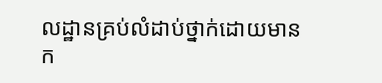លដ្ឋានគ្រប់លំដាប់ថ្នាក់ដោយមានក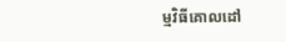ម្មវិធីគោលដៅ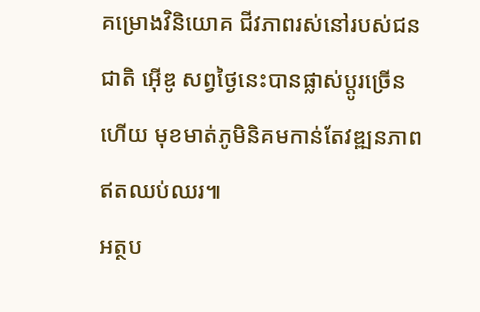គម្រោងវិនិយោគ ជីវភាពរស់នៅរបស់ជនជាតិ អ៊ើឌូ សព្វថ្ងៃនេះបានផ្លាស់ប្តូរច្រើនហើយ មុខមាត់ភូមិនិគមកាន់តែវឌ្ឍនភាពឥតឈប់ឈរ៕
អត្ថប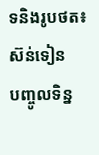ទនិងរូបថត៖ ស៊ន់ទៀន
បញ្ចូលទិន្ន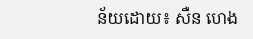ន័យដោយ៖ សឺន ហេង